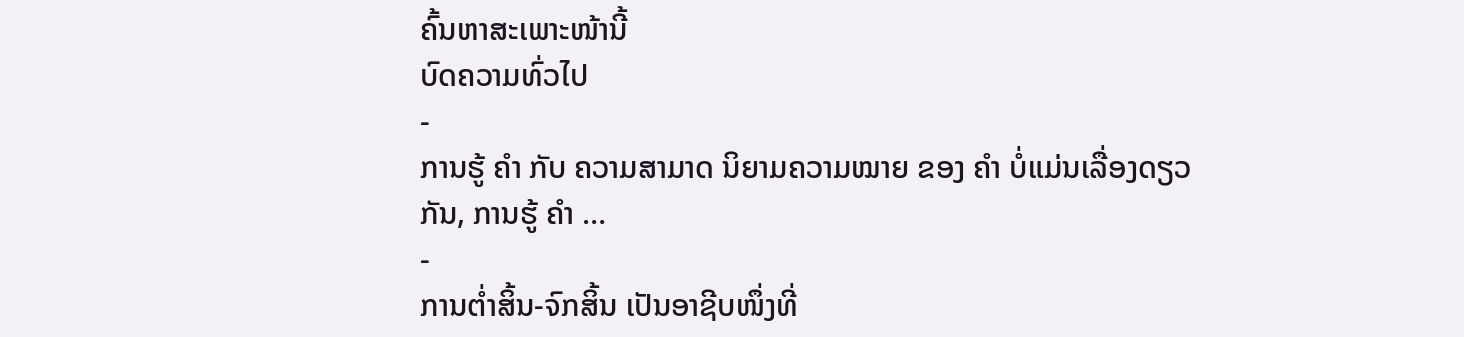ຄົ້ນຫາສະເພາະໜ້ານີ້
ບົດຄວາມທົ່ວໄປ
-
ການຮູ້ ຄຳ ກັບ ຄວາມສາມາດ ນິຍາມຄວາມໝາຍ ຂອງ ຄຳ ບໍ່ແມ່ນເລື່ອງດຽວກັນ, ການຮູ້ ຄຳ …
-
ການຕໍ່າສິ້ນ-ຈົກສິ້ນ ເປັນອາຊີບໜຶ່ງທີ່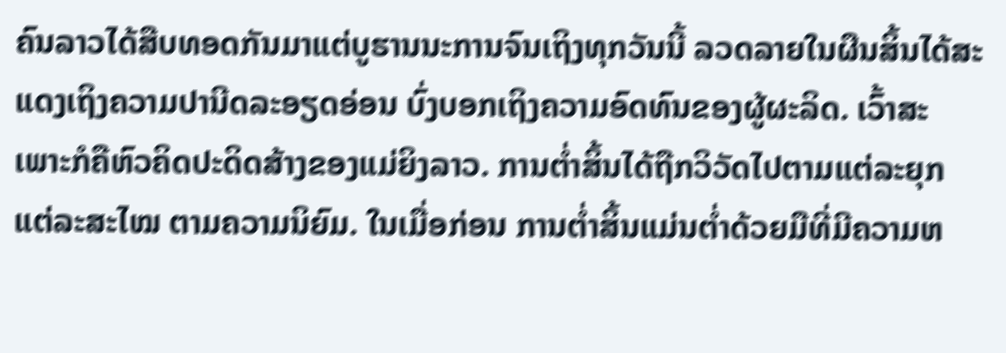ຄົນລາວໄດ້ສືບທອດກັນມາແຕ່ບູຮານນະການຈົນເຖິງທຸກວັນນີ້ ລວດລາຍໃນຜືນສິ້ນໄດ້ສະແດງເຖິງຄວາມປານີດລະອຽດອ່ອນ ບົ່ງບອກເຖິງຄວາມອົດທົນຂອງຜູ້ຜະລິດ. ເວົ້າສະເພາະກໍຄືຫົວຄິດປະດິດສ້າງຂອງແມ່ຍິງລາວ. ການຕໍ່າສິ້ນໄດ້ຖືກວິວັດໄປຕາມແຕ່ລະຍຸກ ແຕ່ລະສະໄໝ ຕາມຄວາມນິຍົມ. ໃນເມື່ອກ່ອນ ການຕໍ່າສິ້ນແມ່ນຕໍ່າດ້ວຍມືທີ່ມີຄວາມຫ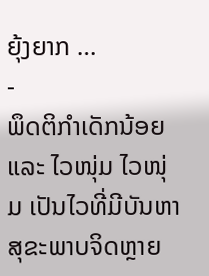ຍຸ້ງຍາກ …
-
ພຶດຕິກຳເດັກນ້ອຍ ແລະ ໄວໜຸ່ມ ໄວໜຸ່ມ ເປັນໄວທີ່ມີບັນຫາສຸຂະພາບຈິດຫຼາຍ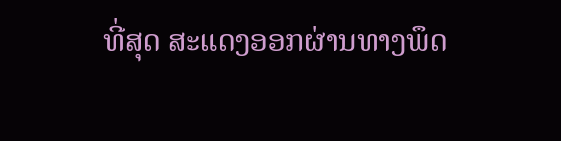ທີ່ສຸດ ສະແດງອອກຜ່ານທາງພຶດ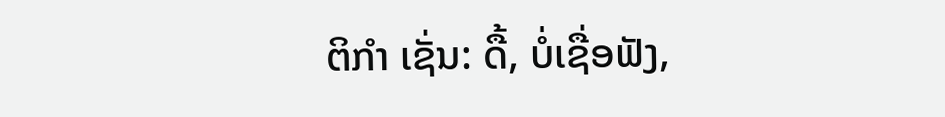ຕິກຳ ເຊັ່ນ: ດື້, ບໍ່ເຊື່ອຟັງ,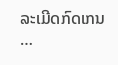ລະເມີດກົດເກນ …